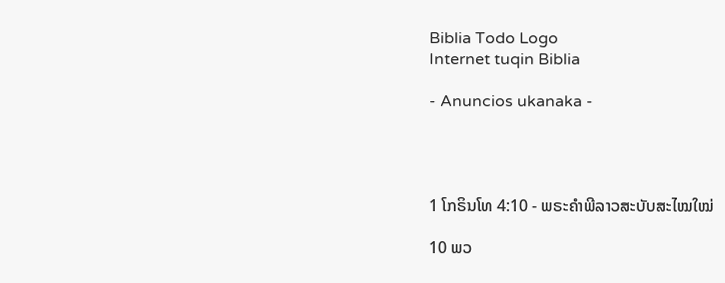Biblia Todo Logo
Internet tuqin Biblia

- Anuncios ukanaka -




1 ໂກຣິນໂທ 4:10 - ພຣະຄຳພີລາວສະບັບສະໄໝໃໝ່

10 ພວ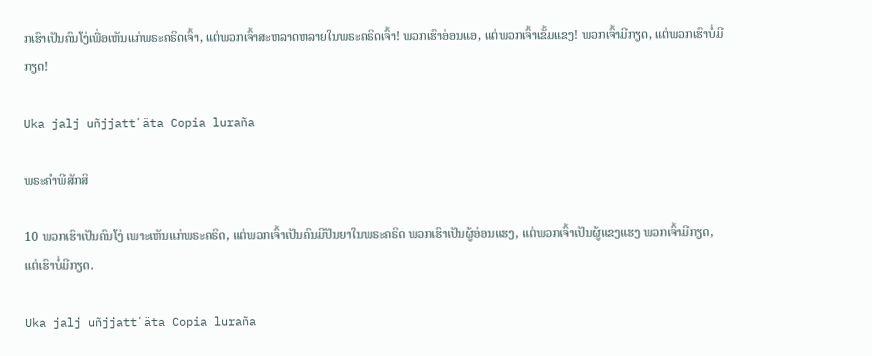ກເຮົາເປັນຄົນໂງ່ເພື່ອເຫັນແກ່ພຣະຄຣິດເຈົ້າ, ແຕ່ພວກເຈົ້າສະຫລາດຫລາຍໃນພຣະຄຣິດເຈົ້າ! ພວກເຮົາອ່ອນແອ, ແຕ່ພວກເຈົ້າເຂັ້ມແຂງ! ພວກເຈົ້າມີກຽດ, ແຕ່ພວກເຮົາບໍ່ມີກຽດ!

Uka jalj uñjjattʼäta Copia luraña

ພຣະຄຳພີສັກສິ

10 ພວກເຮົາເປັນຄົນໂງ່ ເພາະເຫັນແກ່ພຣະຄຣິດ, ແຕ່ພວກເຈົ້າເປັນຄົນມີປັນຍາໃນພຣະຄຣິດ ພວກເຮົາເປັນຜູ້ອ່ອນແຮງ, ແຕ່ພວກເຈົ້າເປັນຜູ້ແຂງແຮງ ພວກເຈົ້າມີກຽດ, ແຕ່ເຮົາບໍ່ມີກຽດ.

Uka jalj uñjjattʼäta Copia luraña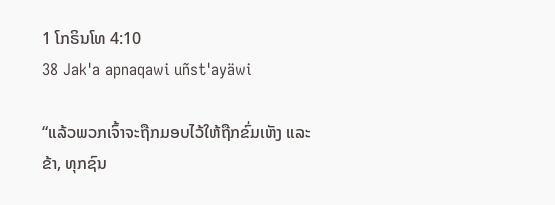1 ໂກຣິນໂທ 4:10
38 Jak'a apnaqawi uñst'ayäwi

“ແລ້ວພວກເຈົ້າຈະຖືກມອບໄວ້ໃຫ້ຖືກຂົ່ມເຫັງ ແລະ ຂ້າ, ທຸກຊົນ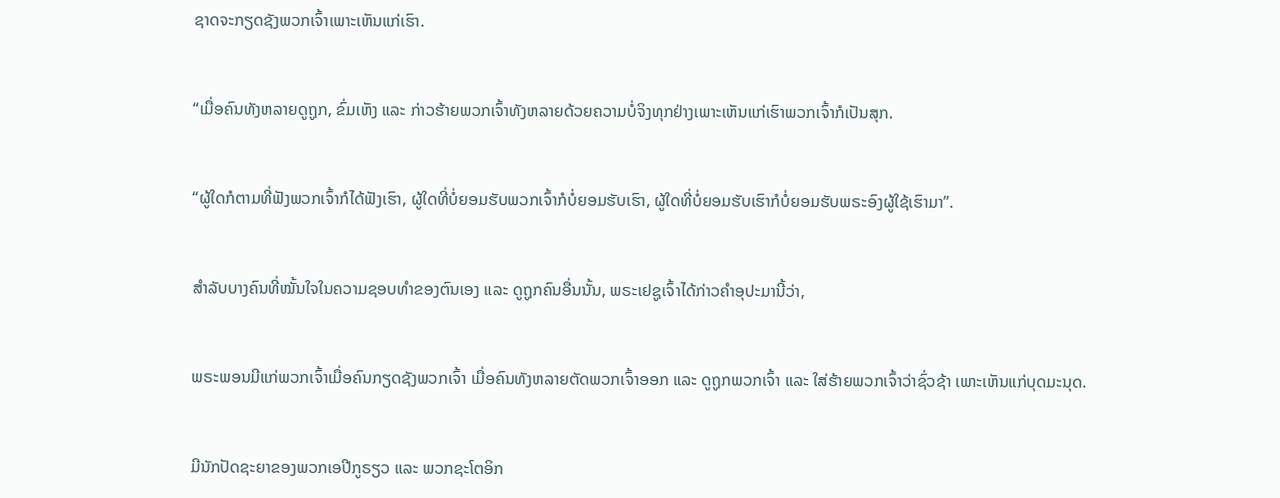ຊາດຈະກຽດຊັງພວກເຈົ້າເພາະເຫັນແກ່ເຮົາ.


“ເມື່ອຄົນທັງຫລາຍດູຖູກ, ຂົ່ມເຫັງ ແລະ ກ່າວຮ້າຍພວກເຈົ້າທັງຫລາຍດ້ວຍຄວາມບໍ່ຈິງທຸກຢ່າງເພາະເຫັນແກ່ເຮົາພວກເຈົ້າກໍເປັນສຸກ.


“ຜູ້ໃດກໍຕາມທີ່ຟັງພວກເຈົ້າກໍໄດ້ຟັງເຮົາ, ຜູ້ໃດທີ່ບໍ່ຍອມຮັບພວກເຈົ້າກໍບໍ່ຍອມຮັບເຮົາ, ຜູ້ໃດທີ່ບໍ່ຍອມຮັບເຮົາກໍບໍ່ຍອມຮັບພຣະອົງຜູ້ໃຊ້ເຮົາມາ”.


ສຳລັບບາງຄົນທີ່ໝັ້ນໃຈໃນຄວາມຊອບທຳຂອງຕົນເອງ ແລະ ດູຖູກຄົນອື່ນນັ້ນ, ພຣະເຢຊູເຈົ້າໄດ້ກ່າວຄຳອຸປະມານີ້ວ່າ,


ພຣະພອນມີແກ່ພວກເຈົ້າເມື່ອຄົນກຽດຊັງພວກເຈົ້າ ເມື່ອຄົນທັງຫລາຍຕັດພວກເຈົ້າອອກ ແລະ ດູຖູກພວກເຈົ້າ ແລະ ໃສ່ຮ້າຍພວກເຈົ້າວ່າຊົ່ວຊ້າ ເພາະເຫັນແກ່ບຸດມະນຸດ.


ມີນັກປັດຊະຍາຂອງພວກເອປີກູຣຽວ ແລະ ພວກຊະໂຕອິກ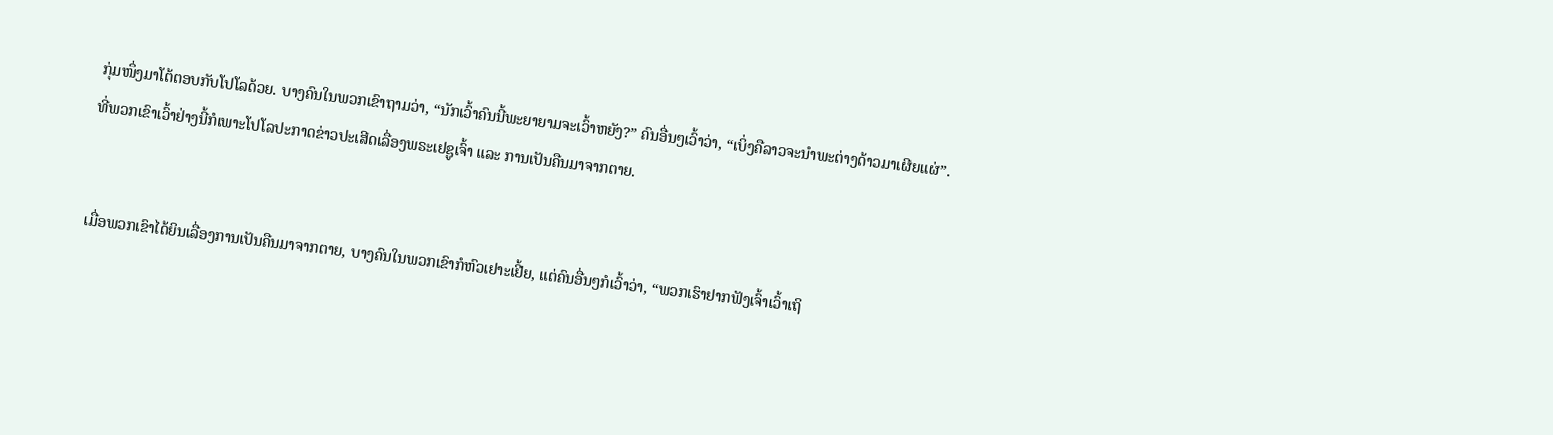ກຸ່ມໜຶ່ງມາໂຕ້ຕອບກັບໂປໂລດ້ວຍ. ບາງຄົນໃນພວກເຂົາຖາມວ່າ, “ນັກເວົ້າຄົນນີ້ພະຍາຍາມຈະເວົ້າຫຍັງ?” ຄົນອື່ນໆເວົ້າວ່າ, “ເບິ່ງຄືລາວຈະນຳພະຕ່າງດ້າວມາເຜີຍແຜ່”. ທີ່ພວກເຂົາເວົ້າຢ່າງນີ້ກໍເພາະໂປໂລປະກາດຂ່າວປະເສີດເລື່ອງພຣະເຢຊູເຈົ້າ ແລະ ການເປັນຄືນມາຈາກຕາຍ.


ເມື່ອພວກເຂົາໄດ້ຍິນເລື່ອງການເປັນຄືນມາຈາກຕາຍ, ບາງຄົນໃນພວກເຂົາກໍຫົວເຢາະເຢີ້ຍ, ແຕ່ຄົນອື່ນໆກໍເວົ້າວ່າ, “ພວກເຮົາຢາກຟັງເຈົ້າເວົ້າເຖິ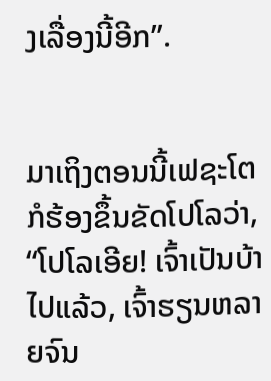ງເລື່ອງນີ້ອີກ”.


ມາເຖິງຕອນນີ້ເຟຊະໂຕກໍຮ້ອງຂຶ້ນຂັດໂປໂລວ່າ, “ໂປໂລເອີຍ! ເຈົ້າເປັນບ້າໄປແລ້ວ, ເຈົ້າຮຽນຫລາຍຈົນ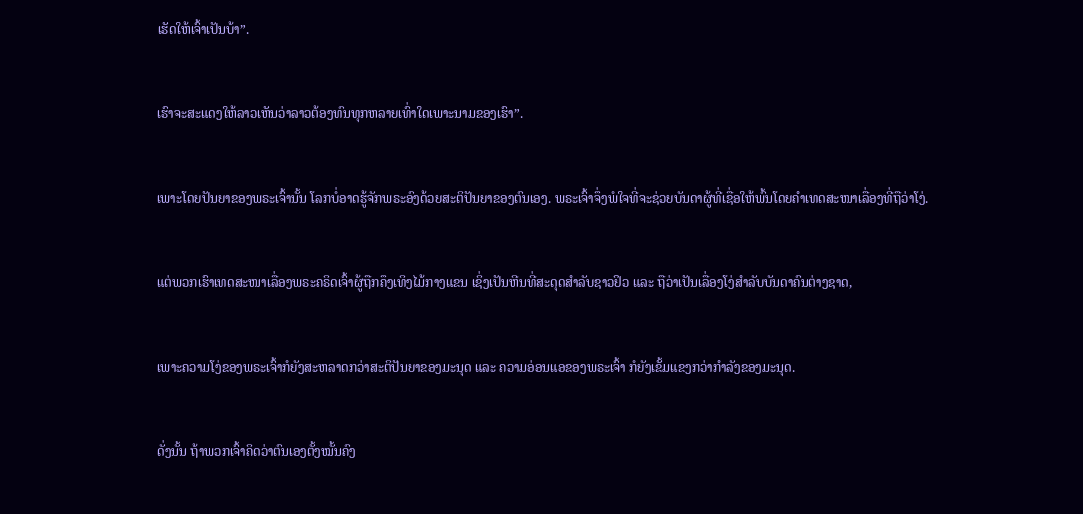ເຮັດໃຫ້ເຈົ້າເປັນບ້າ”.


ເຮົາຈະສະແດງໃຫ້ລາວເຫັນວ່າລາວຕ້ອງທົນທຸກຫລາຍເທົ່າໃດເພາະນາມຂອງເຮົາ”.


ເພາະໂດຍປັນຍາຂອງພຣະເຈົ້ານັ້ນ ໂລກບໍ່ອາດຮູ້ຈັກພຣະອົງດ້ວຍສະຕິປັນຍາຂອງຕົນເອງ. ພຣະເຈົ້າຈຶ່ງພໍໃຈທີ່ຈະຊ່ວຍບັນດາຜູ້ທີ່ເຊື່ອໃຫ້ພົ້ນໂດຍຄຳເທດສະໜາເລື່ອງທີ່ຖືວ່າໂງ່.


ແຕ່ພວກເຮົາເທດສະໜາເລື່ອງພຣະຄຣິດເຈົ້າຜູ້ຖືກຄຶງເທິງໄມ້ກາງແຂນ ເຊິ່ງເປັນຫີນທີ່ສະດຸດສຳລັບຊາວຢິວ ແລະ ຖືວ່າເປັນເລື່ອງໂງ່ສຳລັບບັນດາຄົນຕ່າງຊາດ,


ເພາະຄວາມໂງ່ຂອງພຣະເຈົ້າກໍຍັງສະຫລາດກວ່າສະຕິປັນຍາຂອງມະນຸດ ແລະ ຄວາມອ່ອນແອຂອງພຣະເຈົ້າ ກໍຍັງເຂັ້ມແຂງກວ່າກຳລັງຂອງມະນຸດ.


ດັ່ງນັ້ນ ຖ້າພວກເຈົ້າຄິດວ່າຕົນເອງຕັ້ງໝັ້ນຄົງ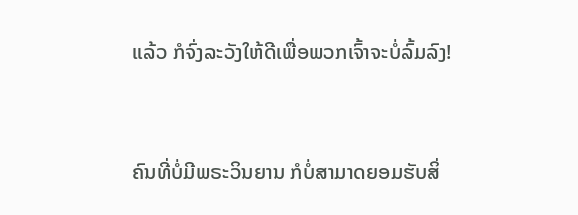ແລ້ວ ກໍຈົ່ງລະວັງໃຫ້ດີເພື່ອພວກເຈົ້າຈະບໍ່ລົ້ມລົງ!


ຄົນທີ່ບໍ່ມີພຣະວິນຍານ ກໍບໍ່ສາມາດຍອມຮັບສິ່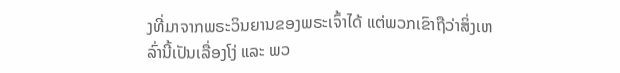ງທີ່ມາຈາກພຣະວິນຍານຂອງພຣະເຈົ້າໄດ້ ແຕ່ພວກເຂົາຖືວ່າສິ່ງເຫລົ່ານີ້ເປັນເລື່ອງໂງ່ ແລະ ພວ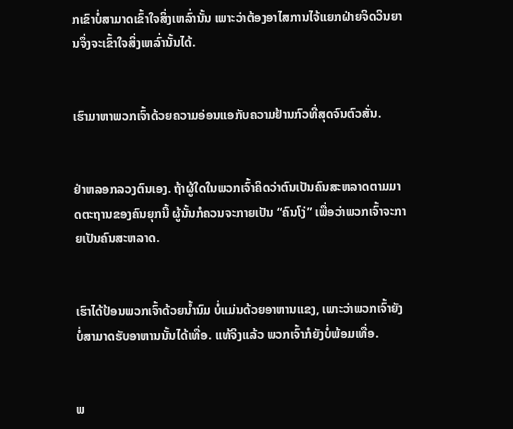ກເຂົາບໍ່ສາມາດເຂົ້າໃຈສິ່ງເຫລົ່ານັ້ນ ເພາະວ່າຕ້ອງອາໄສການໄຈ້ແຍກຝ່າຍຈິດວິນຍານຈຶ່ງຈະເຂົ້າໃຈສິ່ງເຫລົ່ານັ້ນໄດ້.


ເຮົາມາຫາພວກເຈົ້າດ້ວຍຄວາມອ່ອນແອກັບຄວາມຢ້ານກົວທີ່ສຸດຈົນຕົວສັ່ນ.


ຢ່າຫລອກລວງຕົນເອງ. ຖ້າຜູ້ໃດໃນພວກເຈົ້າຄິດວ່າຕົນເປັນຄົນສະຫລາດຕາມມາດຕະຖານຂອງຄົນຍຸກນີ້ ຜູ້ນັ້ນກໍຄວນຈະກາຍເປັນ “ຄົນໂງ່” ເພື່ອວ່າພວກເຈົ້າຈະກາຍເປັນຄົນສະຫລາດ.


ເຮົາໄດ້ປ້ອນພວກເຈົ້າດ້ວຍນ້ຳນົມ ບໍ່ແມ່ນດ້ວຍອາຫານແຂງ, ເພາະວ່າພວກເຈົ້າຍັງບໍ່ສາມາດຮັບອາຫານນັ້ນໄດ້ເທື່ອ. ແທ້ຈິງແລ້ວ ພວກເຈົ້າກໍຍັງບໍ່ພ້ອມເທື່ອ.


ພ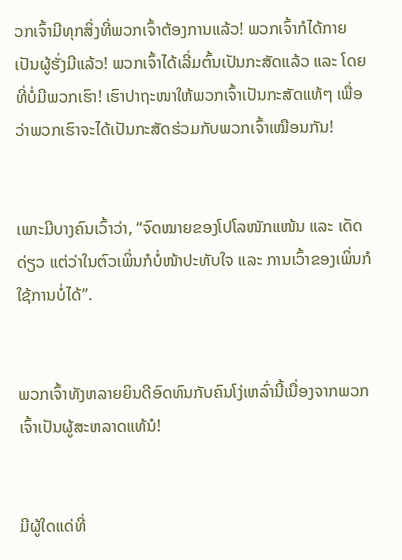ວກເຈົ້າມີທຸກສິ່ງທີ່ພວກເຈົ້າຕ້ອງການແລ້ວ! ພວກເຈົ້າກໍໄດ້ກາຍເປັນຜູ້ຮັ່ງມີແລ້ວ! ພວກເຈົ້າໄດ້ເລີ່ມຕົ້ນເປັນກະສັດແລ້ວ ແລະ ໂດຍທີ່ບໍ່ມີພວກເຮົາ! ເຮົາປາຖະໜາໃຫ້ພວກເຈົ້າເປັນກະສັດແທ້ໆ ເພື່ອວ່າພວກເຮົາຈະໄດ້ເປັນກະສັດຮ່ວມກັບພວກເຈົ້າເໝືອນກັນ!


ເພາະມີບາງຄົນເວົ້າວ່າ, “ຈົດໝາຍຂອງໂປໂລໜັກແໜ້ນ ແລະ ເດັດດ່ຽວ ແຕ່ວ່າໃນຕົວເພິ່ນກໍບໍ່ໜ້າປະທັບໃຈ ແລະ ການເວົ້າຂອງເພິ່ນກໍໃຊ້ການບໍ່ໄດ້”.


ພວກເຈົ້າທັງຫລາຍຍິນດີອົດທົນກັບຄົນໂງ່ເຫລົ່ານີ້ເນື່ອງຈາກພວກເຈົ້າເປັນຜູ້ສະຫລາດແທ້ນໍ!


ມີຜູ້ໃດແດ່ທີ່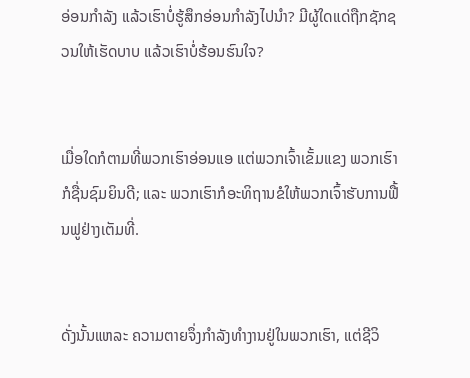ອ່ອນກຳລັງ ແລ້ວເຮົາບໍ່ຮູ້ສຶກອ່ອນກຳລັງໄປນຳ? ມີຜູ້ໃດແດ່ຖືກຊັກຊວນໃຫ້ເຮັດບາບ ແລ້ວເຮົາບໍ່ຮ້ອນຮົນໃຈ?


ເມື່ອໃດກໍຕາມທີ່ພວກເຮົາອ່ອນແອ ແຕ່ພວກເຈົ້າເຂັ້ມແຂງ ພວກເຮົາກໍຊື່ນຊົມຍິນດີ; ແລະ ພວກເຮົາກໍອະທິຖານຂໍໃຫ້ພວກເຈົ້າຮັບການຟື້ນຟູຢ່າງເຕັມທີ່.


ດັ່ງນັ້ນແຫລະ ຄວາມຕາຍຈຶ່ງກຳລັງທຳງານຢູ່ໃນພວກເຮົາ, ແຕ່ຊີວິ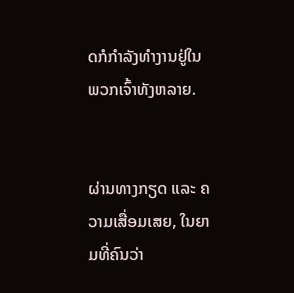ດກໍກຳລັງທຳງານຢູ່ໃນພວກເຈົ້າທັງຫລາຍ.


ຜ່ານທາງກຽດ ແລະ ຄວາມເສື່ອມເສຍ, ໃນຍາມທີ່ຄົນວ່າ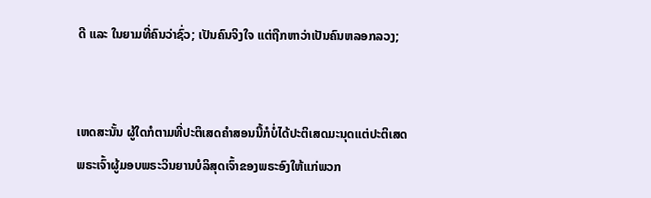ດີ ແລະ ໃນຍາມທີ່ຄົນວ່າຊົ່ວ; ເປັນຄົນຈິງໃຈ ແຕ່ຖືກຫາວ່າເປັນຄົນຫລອກລວງ;


ເຫດສະນັ້ນ ຜູ້ໃດກໍຕາມທີ່ປະຕິເສດຄຳສອນນີ້ກໍບໍ່ໄດ້ປະຕິເສດມະນຸດແຕ່ປະຕິເສດພຣະເຈົ້າຜູ້ມອບພຣະວິນຍານບໍລິສຸດເຈົ້າຂອງພຣະອົງໃຫ້ແກ່ພວກ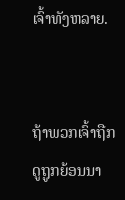ເຈົ້າທັງຫລາຍ.


ຖ້າພວກເຈົ້າຖືກດູຖູກຍ້ອນນາ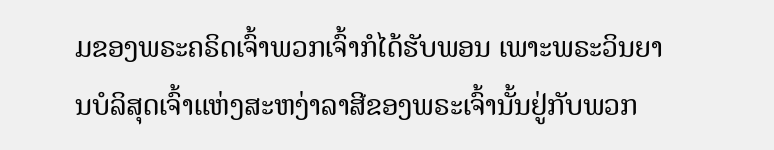ມຂອງພຣະຄຣິດເຈົ້າພວກເຈົ້າກໍໄດ້ຮັບພອນ ເພາະພຣະວິນຍານບໍລິສຸດເຈົ້າແຫ່ງສະຫງ່າລາສີຂອງພຣະເຈົ້ານັ້ນຢູ່ກັບພວກ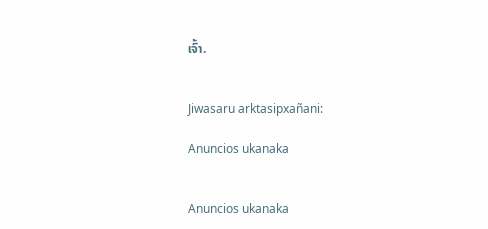ເຈົ້າ.


Jiwasaru arktasipxañani:

Anuncios ukanaka


Anuncios ukanaka